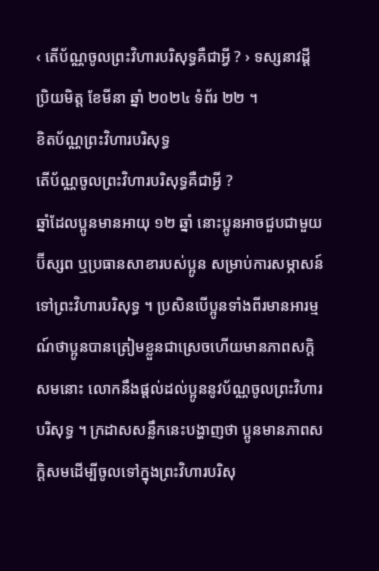‹ តើប័ណ្ណចូលព្រះវិហារបរិសុទ្ធគឺជាអ្វី ? › ទស្សនាវដ្តី ប្រិយមិត្ត ខែមីនា ឆ្នាំ ២០២៤ ទំព័រ ២២ ។
ខិតប័ណ្ណព្រះវិហារបរិសុទ្ធ
តើប័ណ្ណចូលព្រះវិហារបរិសុទ្ធគឺជាអ្វី ?
ឆ្នាំដែលប្អូនមានអាយុ ១២ ឆ្នាំ នោះប្អូនអាចជួបជាមួយប៊ីស្សព ឬប្រធានសាខារបស់ប្អូន សម្រាប់ការសម្ភាសន៍ទៅព្រះវិហារបរិសុទ្ធ ។ ប្រសិនបើប្អូនទាំងពីរមានអារម្មណ៍ថាប្អូនបានត្រៀមខ្លួនជាស្រេចហើយមានភាពសក្ដិសមនោះ លោកនឹងផ្តល់ដល់ប្អូននូវប័ណ្ណចូលព្រះវិហារបរិសុទ្ធ ។ ក្រដាសសន្លឹកនេះបង្ហាញថា ប្អូនមានភាពសក្តិសមដើម្បីចូលទៅក្នុងព្រះវិហារបរិសុ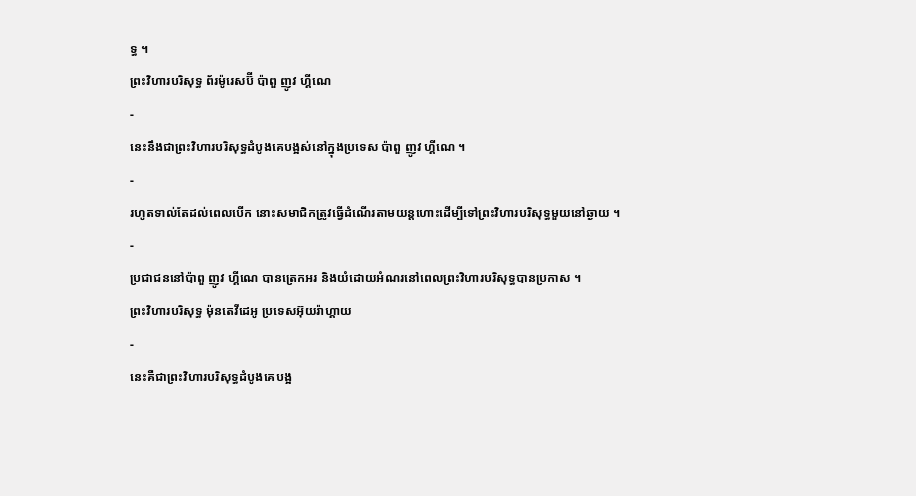ទ្ធ ។
ព្រះវិហារបរិសុទ្ធ ព័រម៉ូរេសប៊ី ប៉ាពួ ញូវ ហ្គីណេ
-
នេះនឹងជាព្រះវិហារបរិសុទ្ធដំបូងគេបង្អស់នៅក្នុងប្រទេស ប៉ាពួ ញូវ ហ្គីណេ ។
-
រហូតទាល់តែដល់ពេលបើក នោះសមាជិកត្រូវធ្វើដំណើរតាមយន្តហោះដើម្បីទៅព្រះវិហារបរិសុទ្ធមួយនៅឆ្ងាយ ។
-
ប្រជាជននៅប៉ាពួ ញូវ ហ្គីណេ បានត្រេកអរ និងយំដោយអំណរនៅពេលព្រះវិហារបរិសុទ្ធបានប្រកាស ។
ព្រះវិហារបរិសុទ្ធ ម៉ុនតេវីដេអូ ប្រទេសអ៊ុយរ៉ាហ្គាយ
-
នេះគឺជាព្រះវិហារបរិសុទ្ធដំបូងគេបង្អ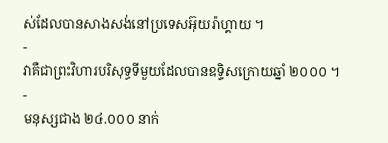ស់ដែលបានសាងសង់នៅប្រទេសអ៊ុយរ៉ាហ្គាយ ។
-
វាគឺជាព្រះវិហារបរិសុទ្ធទីមួយដែលបានឧទ្ទិសក្រោយឆ្នាំ ២០០០ ។
-
មនុស្សជាង ២៤.០០០ នាក់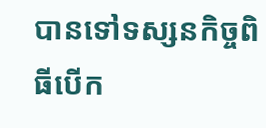បានទៅទស្សនកិច្ចពិធីបើក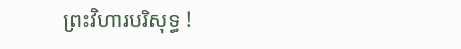ព្រះវិហារបរិសុទ្ធ !